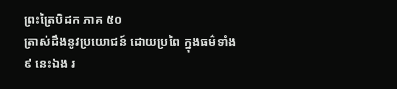ព្រះត្រៃបិដក ភាគ ៥០
ត្រាស់ដឹងនូវប្រយោជន៍ ដោយប្រពៃ ក្នុងធម៌ទាំង ៩ នេះឯង រ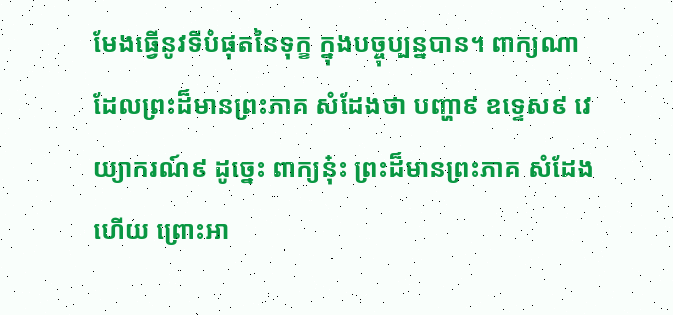មែងធ្វើនូវទីបំផុតនៃទុក្ខ ក្នុងបច្ចុប្បន្នបាន។ ពាក្យណា ដែលព្រះដ៏មានព្រះភាគ សំដែងថា បញ្ហា៩ ឧទ្ទេស៩ វេយ្យាករណ៍៩ ដូច្នេះ ពាក្យនុ៎ះ ព្រះដ៏មានព្រះភាគ សំដែងហើយ ព្រោះអា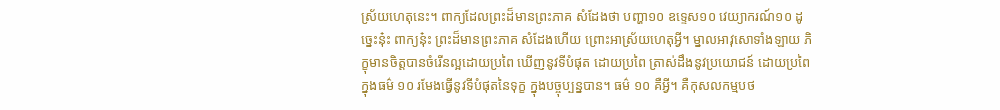ស្រ័យហេតុនេះ។ ពាក្យដែលព្រះដ៏មានព្រះភាគ សំដែងថា បញ្ហា១០ ឧទ្ទេស១០ វេយ្យាករណ៍១០ ដូច្នេះនុ៎ះ ពាក្យនុ៎ះ ព្រះដ៏មានព្រះភាគ សំដែងហើយ ព្រោះអាស្រ័យហេតុអ្វី។ ម្នាលអាវុសោទាំងឡាយ ភិក្ខុមានចិត្តបានចំរើនល្អដោយប្រពៃ ឃើញនូវទីបំផុត ដោយប្រពៃ ត្រាស់ដឹងនូវប្រយោជន៍ ដោយប្រពៃ ក្នុងធម៌ ១០ រមែងធ្វើនូវទីបំផុតនៃទុក្ខ ក្នុងបច្ចុប្បន្នបាន។ ធម៌ ១០ គឺអ្វី។ គឺកុសលកម្មបថ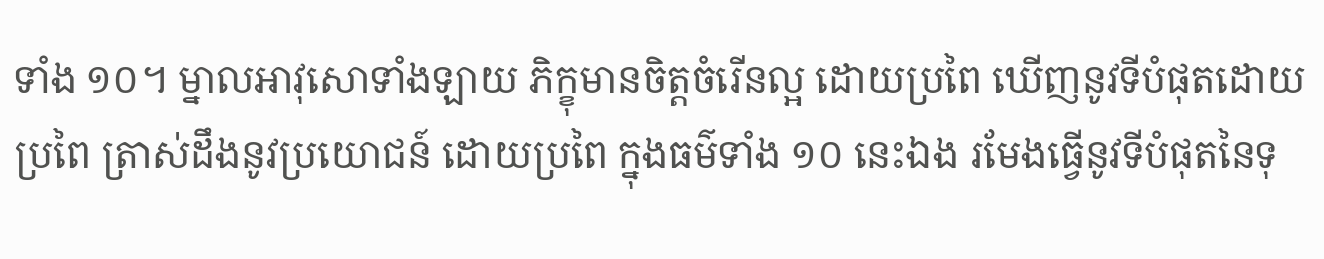ទាំង ១០។ ម្នាលអាវុសោទាំងឡាយ ភិក្ខុមានចិត្តចំរើនល្អ ដោយប្រពៃ ឃើញនូវទីបំផុតដោយប្រពៃ ត្រាស់ដឹងនូវប្រយោជន៍ ដោយប្រពៃ ក្នុងធម៌ទាំង ១០ នេះឯង រមែងធ្វើនូវទីបំផុតនៃទុ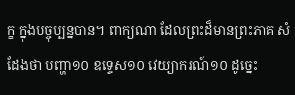ក្ខ ក្នុងបច្ចុប្បន្នបាន។ ពាក្យណា ដែលព្រះដ៏មានព្រះភាគ សំដែងថា បញ្ហា១០ ឧទ្ទេស១០ វេយ្យាករណ៍១០ ដូច្នេះ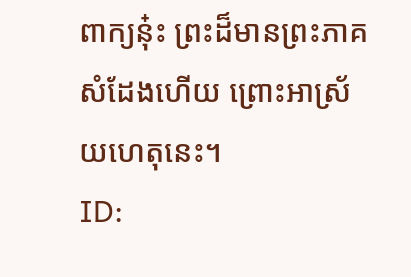ពាក្យនុ៎ះ ព្រះដ៏មានព្រះភាគ សំដែងហើយ ព្រោះអាស្រ័យហេតុនេះ។
ID: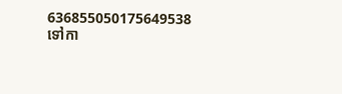636855050175649538
ទៅកា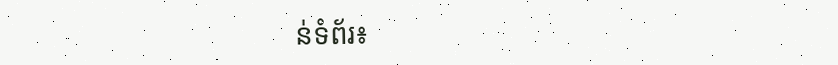ន់ទំព័រ៖